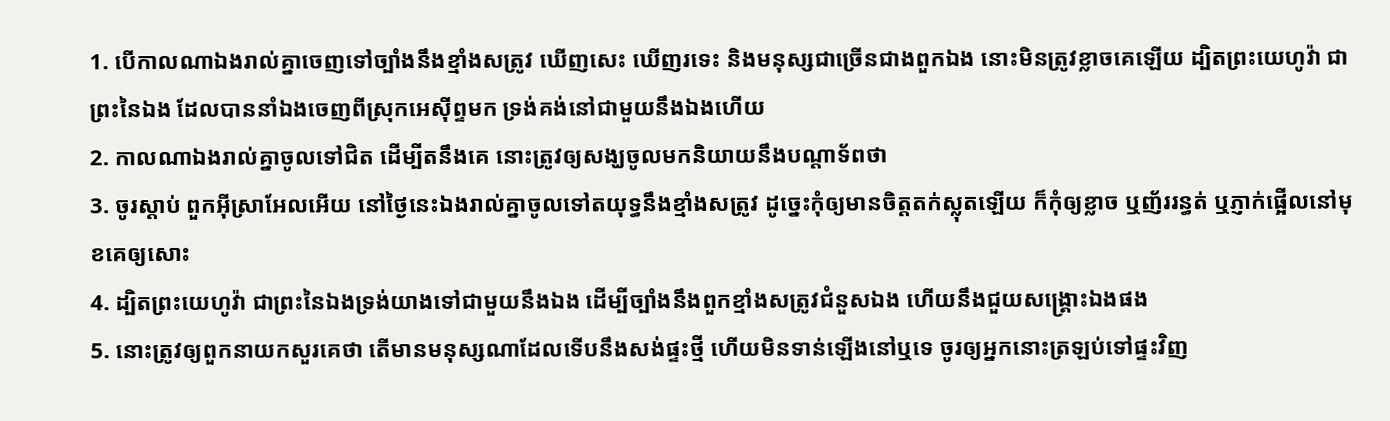1. បើកាលណាឯងរាល់គ្នាចេញទៅច្បាំងនឹងខ្មាំងសត្រូវ ឃើញសេះ ឃើញរទេះ និងមនុស្សជាច្រើនជាងពួកឯង នោះមិនត្រូវខ្លាចគេឡើយ ដ្បិតព្រះយេហូវ៉ា ជាព្រះនៃឯង ដែលបាននាំឯងចេញពីស្រុកអេស៊ីព្ទមក ទ្រង់គង់នៅជាមួយនឹងឯងហើយ
2. កាលណាឯងរាល់គ្នាចូលទៅជិត ដើម្បីតនឹងគេ នោះត្រូវឲ្យសង្ឃចូលមកនិយាយនឹងបណ្តាទ័ពថា
3. ចូរស្តាប់ ពួកអ៊ីស្រាអែលអើយ នៅថ្ងៃនេះឯងរាល់គ្នាចូលទៅតយុទ្ធនឹងខ្មាំងសត្រូវ ដូច្នេះកុំឲ្យមានចិត្តតក់ស្លុតឡើយ ក៏កុំឲ្យខ្លាច ឬញ័ររន្ធត់ ឬភ្ញាក់ផ្អើលនៅមុខគេឲ្យសោះ
4. ដ្បិតព្រះយេហូវ៉ា ជាព្រះនៃឯងទ្រង់យាងទៅជាមួយនឹងឯង ដើម្បីច្បាំងនឹងពួកខ្មាំងសត្រូវជំនួសឯង ហើយនឹងជួយសង្គ្រោះឯងផង
5. នោះត្រូវឲ្យពួកនាយកសួរគេថា តើមានមនុស្សណាដែលទើបនឹងសង់ផ្ទះថ្មី ហើយមិនទាន់ឡើងនៅឬទេ ចូរឲ្យអ្នកនោះត្រឡប់ទៅផ្ទះវិញ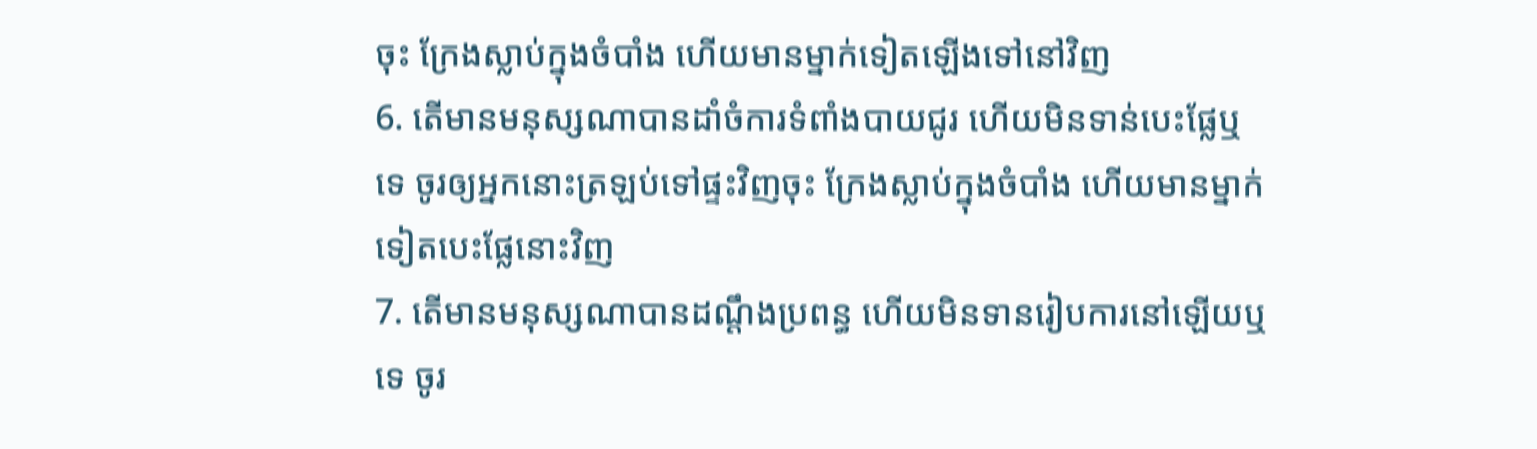ចុះ ក្រែងស្លាប់ក្នុងចំបាំង ហើយមានម្នាក់ទៀតឡើងទៅនៅវិញ
6. តើមានមនុស្សណាបានដាំចំការទំពាំងបាយជូរ ហើយមិនទាន់បេះផ្លែឬទេ ចូរឲ្យអ្នកនោះត្រឡប់ទៅផ្ទះវិញចុះ ក្រែងស្លាប់ក្នុងចំបាំង ហើយមានម្នាក់ទៀតបេះផ្លែនោះវិញ
7. តើមានមនុស្សណាបានដណ្តឹងប្រពន្ធ ហើយមិនទានរៀបការនៅឡើយឬទេ ចូរ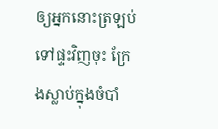ឲ្យអ្នកនោះត្រឡប់ទៅផ្ទះវិញចុះ ក្រែងស្លាប់ក្នុងចំបាំ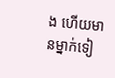ង ហើយមានម្នាក់ទៀ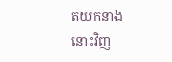តយកនាងនោះវិញ